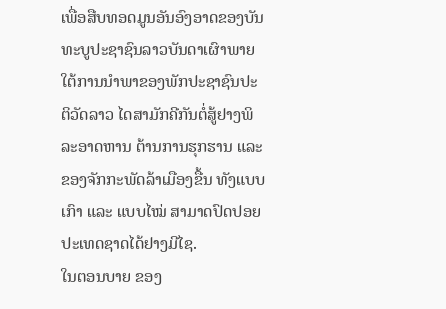ເພື່ອສືບທອດມູນອັນອົງອາດຂອງບັນທະບູປະຊາຊົນລາວບັນດາເຜົາພາຍໃຕ້ການນຳພາຂອງພັກປະຊາຊົນປະຕິວັດລາວ ໄດສາມັກຄີກັນຕໍ່ສູ້ຢາງພິລະອາດຫານ ຕ້ານການຮຸກຮານ ແລະ ຂອງຈັກກະພັດລ້າເມືອງຂື້ນ ທັງແບບເກົາ ແລະ ແບບໄໝ່ ສາມາດປົດປອຍປະເທດຊາດໄດ້ຢາງມີໄຊ.
ໃນຕອນບາຍ ຂອງ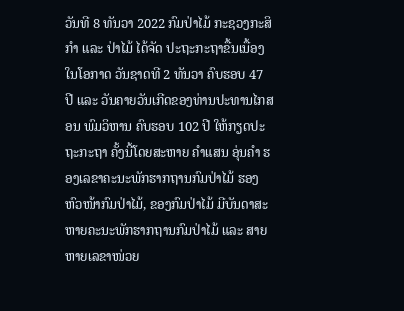ວັນທີ 8 ທັນວາ 2022 ກົມປ່າໄມ້ ກະຊວງກະສິກຳ ແລະ ປ່າໄມ້ ໄດ້ຈັດ ປະຖະກະຖາຂື້ນເນື້ອງໃນໂອກາດ ວັນຊາດທີ 2 ທັນວາ ຄົບຮອບ 47 ປີ ແລະ ວັນຄາຍວັນເກີດຂອງທ່ານປະທານໄກສອນ ພົມວິຫານ ຄົບຮອບ 102 ປີ ໃຫ້ກຽດປະຖະກະຖາ ຄັ້ງນີ້ໂດຍສະຫາຍ ຄໍາແສນ ອຸ່ນຄຳ ຮອງເລຂາຄະນະພັກຮາກຖານກົມປ່າໄມ້ ຮອງຫົວໜ້າກົມປ່າໄມ້, ຂອງກົມປ່າໄມ້ ມີບັນດາສະຫາຍຄະນະພັກຮາກຖານກົມປ່າໄມ້ ແລະ ສາຍຫາຍເລຂາໜ່ວຍ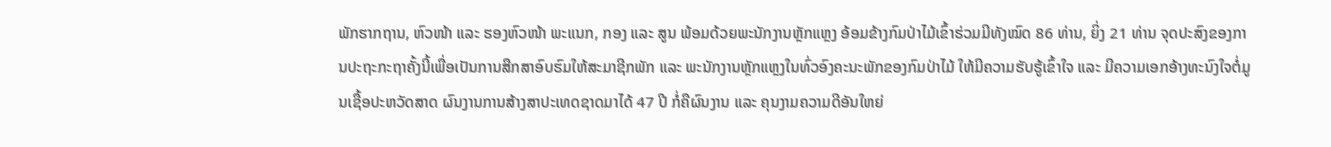ພັກຮາກຖານ, ຫົວໜ້າ ແລະ ຮອງຫົວໜ້າ ພະແນກ, ກອງ ແລະ ສູນ ພ້ອມດ້ວຍພະນັກງານຫຼັກແຫຼງ ອ້ອມຂ້າງກົມປ່າໄມ້ເຂົ້າຮ່ວມມີທັງໝົດ 86 ທ່ານ, ຍິ່ງ 21 ທ່ານ ຈຸດປະສົງຂອງການປະຖະກະຖາຄັ້ງນີ້ເພື່ອເປັນການສືກສາອົບຮົມໃຫ້ສະມາຊີກພັກ ແລະ ພະນັກງານຫຼັກແຫຼງໃນທົ່ວອົງຄະນະພັກຂອງກົມປ່າໄມ້ ໃຫ້ມີຄວາມຮັບຮູ້ເຂົ້າໃຈ ແລະ ມີຄວາມເອກອ້າງທະນົງໃຈຕໍ່ມູນເຊື້ອປະຫວັດສາດ ຜົນງານການສ້າງສາປະເທດຊາດມາໄດ້ 47 ປີ ກໍ່ຄືຜົນງານ ແລະ ຄຸນງາມຄວາມດີອັນໃຫຍ່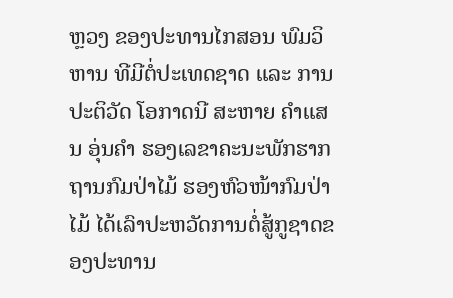ຫຼວງ ຂອງປະທານໄກສອນ ພົມວິຫານ ທີມີຕໍ່ປະເທດຊາດ ແລະ ການປະຕິວັດ ໂອກາດນີ ສະຫາຍ ຄໍາແສນ ອຸ່ນຄຳ ຮອງເລຂາຄະນະພັກຮາກຖານກົມປ່າໄມ້ ຮອງຫົວໜ້າກົມປ່າໄມ້ ໄດ້ເລົາປະຫວັດການຕໍ່ສູ້ກູຊາດຂອງປະທານ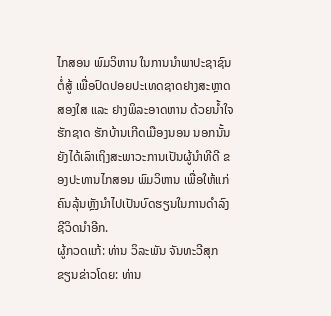ໄກສອນ ພົມວິຫານ ໃນການນໍາພາປະຊາຊົນຕໍ່ສູ້ ເພື່ອປົດປອຍປະເທດຊາດຢາງສະຫຼາດສອງໃສ ແລະ ຢາງພິລະອາດຫານ ດ້ວຍນໍ້າໃຈຮັກຊາດ ຮັກບ້ານເກີດເມືອງນອນ ນອກນັ້ນຍັງໄດ້ເລົາເຖິງສະພາວະການເປັນຜູ້ນຳທີດີ ຂອງປະທານໄກສອນ ພົມວິຫານ ເພື່ອໃຫ້ແກ່ຄົນລຸ້ນຫຼັງນຳໄປເປັນບົດຮຽນໃນການດຳລົງຊີວິດນຳອີກ.
ຜູ້ກວດແກ້: ທ່ານ ວິລະພັນ ຈັນທະວີສຸກ
ຂຽນຂ່າວໂດຍ: ທ່ານ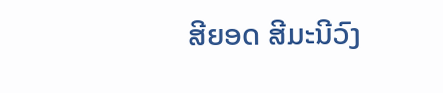ສີຍອດ ສີມະນີວົງ